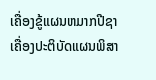ເຄື່ອງຂູ້ແຜນຫມາກປີຊາ
ເຄື່ອງປະຕິບັດແຜນພິສາ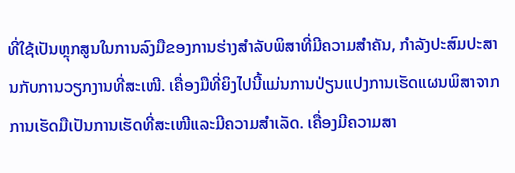ທີ່ໃຊ້ເປັນຫຼຸກສູນໃນການລົງມືຂອງການຮ່າງສຳລັບພິສາທີ່ມີຄວາມສຳຄັນ, ກຳລັງປະສົມປະສານກັບການວຽກງານທີ່ສະເໜີ. ເຄື່ອງມືທີ່ຍິງໄປນີ້ແມ່ນການປ່ຽນແປງການເຮັດແຜນພິສາຈາກການເຮັດມືເປັນການເຮັດທີ່ສະເໜີແລະມີຄວາມສຳເລັດ. ເຄື່ອງມີຄວາມສາ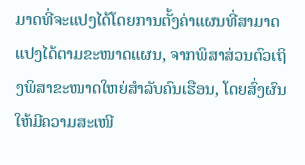ມາດທີ່ຈະແປງໄດ້ໂດຍການຕັ້ງຄ່າແຜນທີ່ສາມາດແປງໄດ້ຕາມຂະໜາດແຜນ, ຈາກພິສາສ່ວນຕົວເຖິງພິສາຂະໜາດໃຫຍ່ສຳລັບຄົນເຮືອນ, ໂດຍສົ່ງຜົນໃຫ້ມີຄວາມສະເໜີ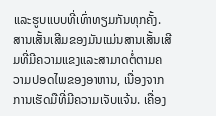ແລະຮູບແບບທີ່ເທົ່າທຽມກັນທຸກຄັ້ງ. ສານເສັ້ນເສີມຂອງມັນແມ່ນສານເສັ້ນເສີມທີ່ມີຄວາມແຂງແລະສາມາດຕໍ່ຕາມຄວາມປອດໄພຂອງອາຫານ, ເນື່ອງຈາກການເຮັດມືທີ່ມີຄວາມເຈັບແຈ້ນ. ເຄື່ອງ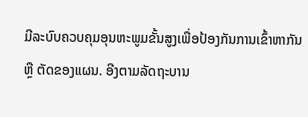ມີລະບົບຄວບຄຸມອຸນຫະພູມຂັ້ນສູງເພື່ອປ້ອງກັນການເຂົ້າຫາກັນ ຫຼື ຕັດຂອງແຜນ. ອີງຕາມລັດຖະບານ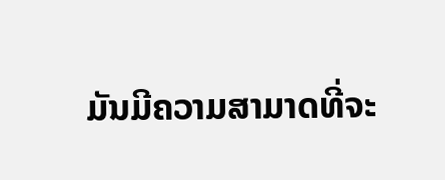ມັນມີຄວາມສາມາດທີ່ຈະ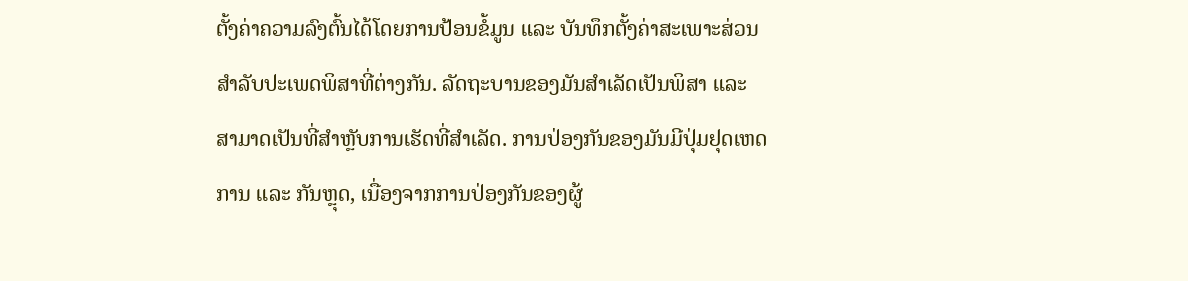ຕັ້ງຄ່າຄວາມລົງຕົ້ນໄດ້ໂດຍການປ້ອນຂໍ້ມູນ ແລະ ບັນທຶກຕັ້ງຄ່າສະເພາະສ່ວນສຳລັບປະເພດພິສາທີ່ຕ່າງກັນ. ລັດຖະບານຂອງມັນສຳເລັດເປັນພິສາ ແລະ ສາມາດເປັນທີ່ສຳຫຼັບການເຮັດທີ່ສຳເລັດ. ການປ່ອງກັນຂອງມັນມີປຸ່ມຢຸດເຫດການ ແລະ ກັນຫຼຸດ, ເນື່ອງຈາກການປ່ອງກັນຂອງຜູ້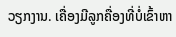ວຽກງານ. ເຄື່ອງມີລູກຄື່ອງທີ່ບໍ່ເຂົ້າຫາ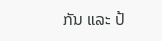ກັນ ແລະ ປ້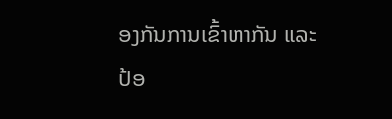ອງກັນການເຂົ້າຫາກັນ ແລະ ປ້ອ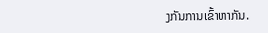ງກັນການເຂົ້າຫາກັນ.